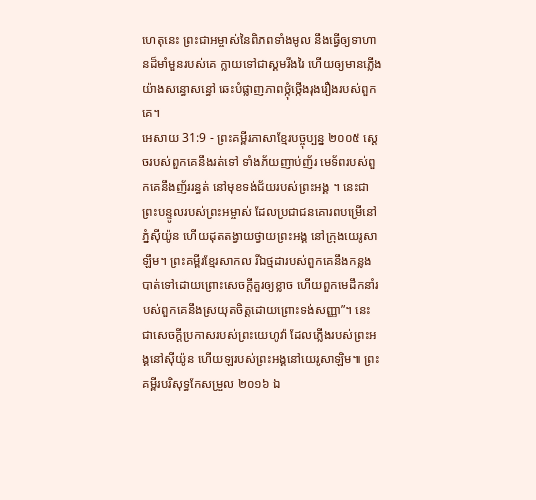ហេតុនេះ ព្រះជាអម្ចាស់នៃពិភពទាំងមូល នឹងធ្វើឲ្យទាហានដ៏មាំមួនរបស់គេ ក្លាយទៅជាស្គមរីងរៃ ហើយឲ្យមានភ្លើងយ៉ាងសន្ធោសន្ធៅ ឆេះបំផ្លាញភាពថ្កុំថ្កើងរុងរឿងរបស់ពួកគេ។
អេសាយ 31:9 - ព្រះគម្ពីរភាសាខ្មែរបច្ចុប្បន្ន ២០០៥ ស្ដេចរបស់ពួកគេនឹងរត់ទៅ ទាំងភ័យញាប់ញ័រ មេទ័ពរបស់ពួកគេនឹងញ័ររន្ធត់ នៅមុខទង់ជ័យរបស់ព្រះអង្គ ។ នេះជាព្រះបន្ទូលរបស់ព្រះអម្ចាស់ ដែលប្រជាជនគោរពបម្រើនៅភ្នំស៊ីយ៉ូន ហើយដុតតង្វាយថ្វាយព្រះអង្គ នៅក្រុងយេរូសាឡឹម។ ព្រះគម្ពីរខ្មែរសាកល រីឯថ្មដារបស់ពួកគេនឹងកន្លងបាត់ទៅដោយព្រោះសេចក្ដីគួរឲ្យខ្លាច ហើយពួកមេដឹកនាំរបស់ពួកគេនឹងស្រយុតចិត្តដោយព្រោះទង់សញ្ញា”។ នេះជាសេចក្ដីប្រកាសរបស់ព្រះយេហូវ៉ា ដែលភ្លើងរបស់ព្រះអង្គនៅស៊ីយ៉ូន ហើយឡរបស់ព្រះអង្គនៅយេរូសាឡិម៕ ព្រះគម្ពីរបរិសុទ្ធកែសម្រួល ២០១៦ ឯ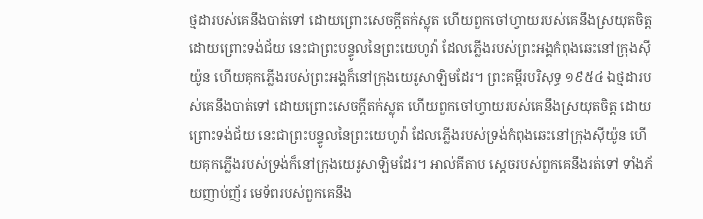ថ្មដារបស់គេនឹងបាត់ទៅ ដោយព្រោះសេចក្ដីតក់ស្លុត ហើយពួកចៅហ្វាយរបស់គេនឹងស្រយុតចិត្ត ដោយព្រោះទង់ជ័យ នេះជាព្រះបន្ទូលនៃព្រះយេហូវ៉ា ដែលភ្លើងរបស់ព្រះអង្គកំពុងឆេះនៅក្រុងស៊ីយ៉ូន ហើយគុកភ្លើងរបស់ព្រះអង្គក៏នៅក្រុងយេរូសាឡិមដែរ។ ព្រះគម្ពីរបរិសុទ្ធ ១៩៥៤ ឯថ្មដារបស់គេនឹងបាត់ទៅ ដោយព្រោះសេចក្ដីតក់ស្លុត ហើយពួកចៅហ្វាយរបស់គេនឹងស្រយុតចិត្ត ដោយព្រោះទង់ជ័យ នេះជាព្រះបន្ទូលនៃព្រះយេហូវ៉ា ដែលភ្លើងរបស់ទ្រង់កំពុងឆេះនៅក្រុងស៊ីយ៉ូន ហើយគុកភ្លើងរបស់ទ្រង់ក៏នៅក្រុងយេរូសាឡិមដែរ។ អាល់គីតាប ស្ដេចរបស់ពួកគេនឹងរត់ទៅ ទាំងភ័យញាប់ញ័រ មេទ័ពរបស់ពួកគេនឹង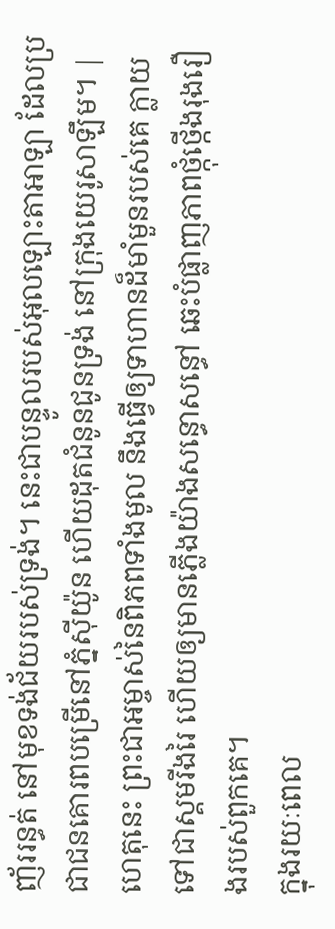ញ័ររន្ធត់ នៅមុខទង់ជ័យរបស់ទ្រង់។ នេះជាបន្ទូលរបស់អុលឡោះតាអាឡា ដែលប្រជាជនគោរពបម្រើនៅភ្នំស៊ីយ៉ូន ហើយដុតជំនូនជូនទ្រង់ នៅក្រុងយេរូសាឡឹម។ |
ហេតុនេះ ព្រះជាអម្ចាស់នៃពិភពទាំងមូល នឹងធ្វើឲ្យទាហានដ៏មាំមួនរបស់គេ ក្លាយទៅជាស្គមរីងរៃ ហើយឲ្យមានភ្លើងយ៉ាងសន្ធោសន្ធៅ ឆេះបំផ្លាញភាពថ្កុំថ្កើងរុងរឿងរបស់ពួកគេ។
ក្នុងរយៈពេល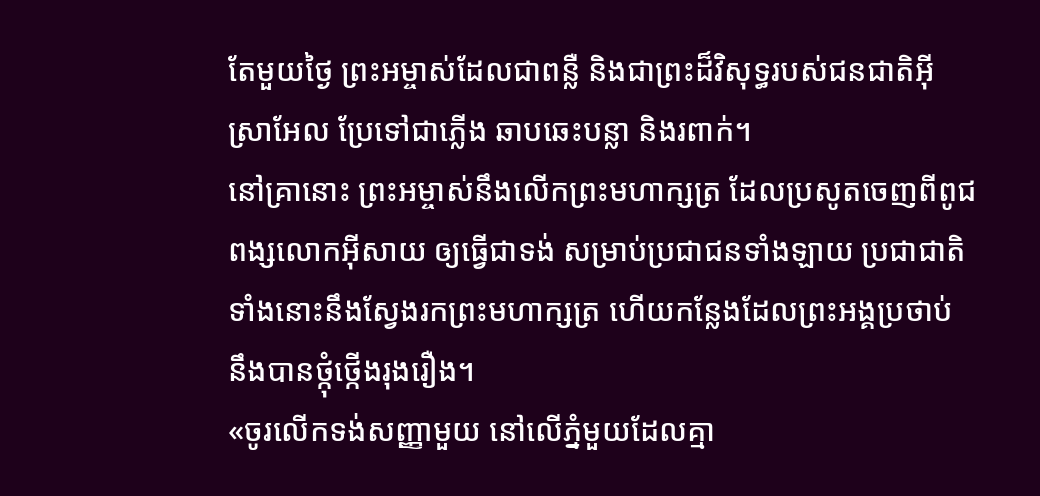តែមួយថ្ងៃ ព្រះអម្ចាស់ដែលជាពន្លឺ និងជាព្រះដ៏វិសុទ្ធរបស់ជនជាតិអ៊ីស្រាអែល ប្រែទៅជាភ្លើង ឆាបឆេះបន្លា និងរពាក់។
នៅគ្រានោះ ព្រះអម្ចាស់នឹងលើកព្រះមហាក្សត្រ ដែលប្រសូតចេញពីពូជពង្សលោកអ៊ីសាយ ឲ្យធ្វើជាទង់ សម្រាប់ប្រជាជនទាំងឡាយ ប្រជាជាតិទាំងនោះនឹងស្វែងរកព្រះមហាក្សត្រ ហើយកន្លែងដែលព្រះអង្គប្រថាប់ នឹងបានថ្កុំថ្កើងរុងរឿង។
«ចូរលើកទង់សញ្ញាមួយ នៅលើភ្នំមួយដែលគ្មា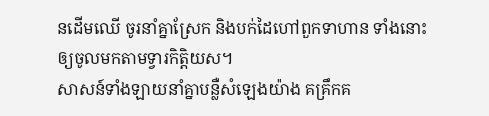នដើមឈើ ចូរនាំគ្នាស្រែក និងបក់ដៃហៅពួកទាហាន ទាំងនោះឲ្យចូលមកតាមទ្វារកិត្តិយស។
សាសន៍ទាំងឡាយនាំគ្នាបន្លឺសំឡេងយ៉ាង គគ្រឹកគ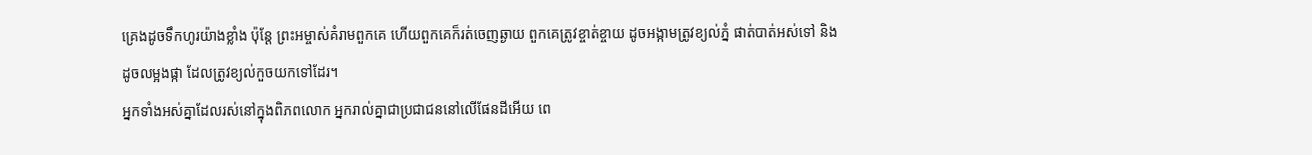គ្រេងដូចទឹកហូរយ៉ាងខ្លាំង ប៉ុន្តែ ព្រះអម្ចាស់គំរាមពួកគេ ហើយពួកគេក៏រត់ចេញឆ្ងាយ ពួកគេត្រូវខ្ចាត់ខ្ចាយ ដូចអង្កាមត្រូវខ្យល់ភ្នំ ផាត់បាត់អស់ទៅ និងដូចលម្អងផ្កា ដែលត្រូវខ្យល់កួចយកទៅដែរ។
អ្នកទាំងអស់គ្នាដែលរស់នៅក្នុងពិភពលោក អ្នករាល់គ្នាជាប្រជាជននៅលើផែនដីអើយ ពេ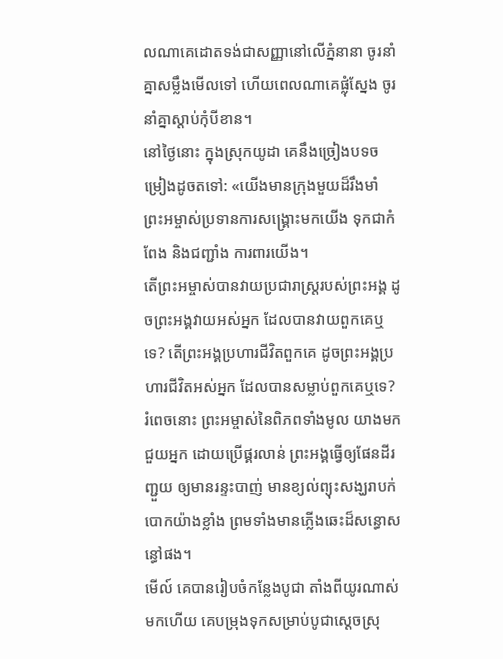លណាគេដោតទង់ជាសញ្ញានៅលើភ្នំនានា ចូរនាំគ្នាសម្លឹងមើលទៅ ហើយពេលណាគេផ្លុំស្នែង ចូរនាំគ្នាស្ដាប់កុំបីខាន។
នៅថ្ងៃនោះ ក្នុងស្រុកយូដា គេនឹងច្រៀងបទចម្រៀងដូចតទៅ: «យើងមានក្រុងមួយដ៏រឹងមាំ ព្រះអម្ចាស់ប្រទានការសង្គ្រោះមកយើង ទុកជាកំពែង និងជញ្ជាំង ការពារយើង។
តើព្រះអម្ចាស់បានវាយប្រជារាស្ត្ររបស់ព្រះអង្គ ដូចព្រះអង្គវាយអស់អ្នក ដែលបានវាយពួកគេឬទេ? តើព្រះអង្គប្រហារជីវិតពួកគេ ដូចព្រះអង្គប្រហារជីវិតអស់អ្នក ដែលបានសម្លាប់ពួកគេឬទេ?
រំពេចនោះ ព្រះអម្ចាស់នៃពិភពទាំងមូល យាងមកជួយអ្នក ដោយប្រើផ្គរលាន់ ព្រះអង្គធ្វើឲ្យផែនដីរញ្ជួយ ឲ្យមានរន្ទះបាញ់ មានខ្យល់ព្យុះសង្ឃរាបក់បោកយ៉ាងខ្លាំង ព្រមទាំងមានភ្លើងឆេះដ៏សន្ធោសន្ធៅផង។
មើល៍ គេបានរៀបចំកន្លែងបូជា តាំងពីយូរណាស់មកហើយ គេបម្រុងទុកសម្រាប់បូជាស្ដេចស្រុ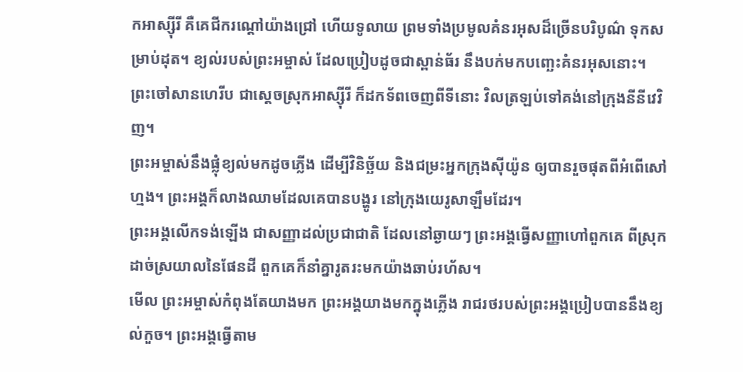កអាស្ស៊ីរី គឺគេជីករណ្ដៅយ៉ាងជ្រៅ ហើយទូលាយ ព្រមទាំងប្រមូលគំនរអុសដ៏ច្រើនបរិបូណ៌ ទុកសម្រាប់ដុត។ ខ្យល់របស់ព្រះអម្ចាស់ ដែលប្រៀបដូចជាស្ពាន់ធ័រ នឹងបក់មកបញ្ឆេះគំនរអុសនោះ។
ព្រះចៅសានហេរីប ជាស្ដេចស្រុកអាស្ស៊ីរី ក៏ដកទ័ពចេញពីទីនោះ វិលត្រឡប់ទៅគង់នៅក្រុងនីនីវេវិញ។
ព្រះអម្ចាស់នឹងផ្លុំខ្យល់មកដូចភ្លើង ដើម្បីវិនិច្ឆ័យ និងជម្រះអ្នកក្រុងស៊ីយ៉ូន ឲ្យបានរួចផុតពីអំពើសៅហ្មង។ ព្រះអង្គក៏លាងឈាមដែលគេបានបង្ហូរ នៅក្រុងយេរូសាឡឹមដែរ។
ព្រះអង្គលើកទង់ឡើង ជាសញ្ញាដល់ប្រជាជាតិ ដែលនៅឆ្ងាយៗ ព្រះអង្គធ្វើសញ្ញាហៅពួកគេ ពីស្រុកដាច់ស្រយាលនៃផែនដី ពួកគេក៏នាំគ្នារូតរះមកយ៉ាងឆាប់រហ័ស។
មើល ព្រះអម្ចាស់កំពុងតែយាងមក ព្រះអង្គយាងមកក្នុងភ្លើង រាជរថរបស់ព្រះអង្គប្រៀបបាននឹងខ្យល់កួច។ ព្រះអង្គធ្វើតាម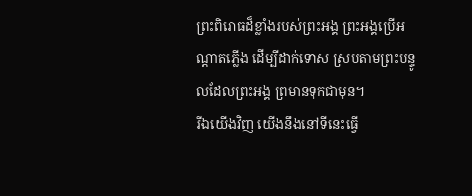ព្រះពិរោធដ៏ខ្លាំងរបស់ព្រះអង្គ ព្រះអង្គប្រើអណ្ដាតភ្លើង ដើម្បីដាក់ទោស ស្របតាមព្រះបន្ទូលដែលព្រះអង្គ ព្រមានទុកជាមុន។
រីឯយើងវិញ យើងនឹងនៅទីនេះធ្វើ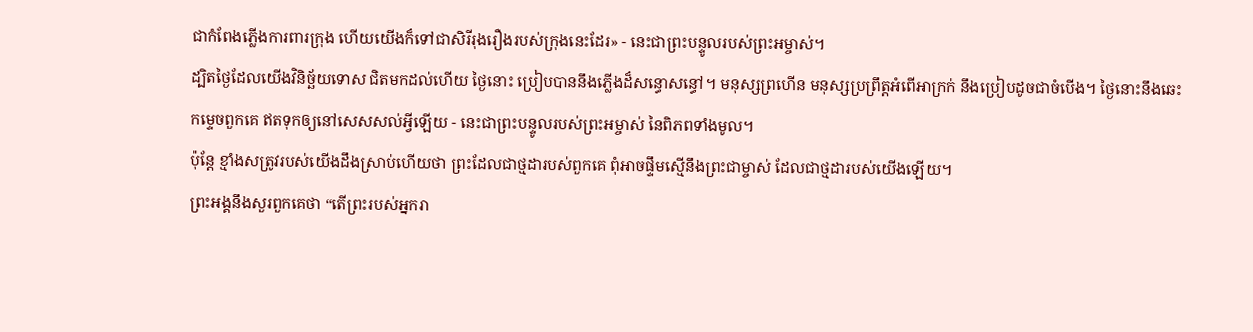ជាកំពែងភ្លើងការពារក្រុង ហើយយើងក៏ទៅជាសិរីរុងរឿងរបស់ក្រុងនេះដែរ» - នេះជាព្រះបន្ទូលរបស់ព្រះអម្ចាស់។
ដ្បិតថ្ងៃដែលយើងវិនិច្ឆ័យទោស ជិតមកដល់ហើយ ថ្ងៃនោះ ប្រៀបបាននឹងភ្លើងដ៏សន្ធោសន្ធៅ។ មនុស្សព្រហើន មនុស្សប្រព្រឹត្តអំពើអាក្រក់ នឹងប្រៀបដូចជាចំបើង។ ថ្ងៃនោះនឹងឆេះកម្ទេចពួកគេ ឥតទុកឲ្យនៅសេសសល់អ្វីឡើយ - នេះជាព្រះបន្ទូលរបស់ព្រះអម្ចាស់ នៃពិភពទាំងមូល។
ប៉ុន្តែ ខ្មាំងសត្រូវរបស់យើងដឹងស្រាប់ហើយថា ព្រះដែលជាថ្មដារបស់ពួកគេ ពុំអាចផ្ទឹមស្មើនឹងព្រះជាម្ចាស់ ដែលជាថ្មដារបស់យើងឡើយ។
ព្រះអង្គនឹងសួរពួកគេថា “តើព្រះរបស់អ្នករា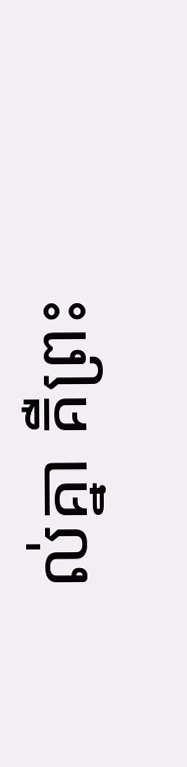ល់គ្នា គឺព្រះ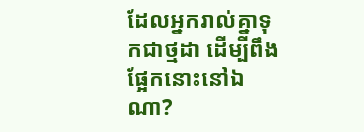ដែលអ្នករាល់គ្នាទុកជាថ្មដា ដើម្បីពឹងផ្អែកនោះនៅឯណា?